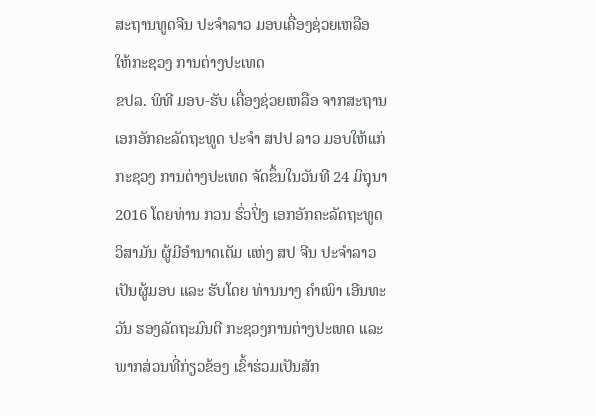ສະຖານທູດຈີນ ປະຈຳລາວ ມອບເຄື່ອງຊ່ວຍເຫລືອ ໃຫ້ກະຊວງ ການຕ່າງປະເທດ
ຂປລ. ພິທີ ມອບ-ຮັບ ເຄື່ອງຊ່ວຍເຫລືອ ຈາກສະຖານ ເອກອັກຄະລັດຖະທູດ ປະຈຳ ສປປ ລາວ ມອບໃຫ້ແກ່ ກະຊວງ ການຕ່າງປະເທດ ຈັດຂຶ້ນໃນວັນທີ 24 ມິຖຸນາ 2016 ໂດຍທ່ານ ກວນ ຮົ່ວປິ່ງ ເອກອັກຄະລັດຖະທູດວິສາມັນ ຜູ້ມີອຳນາດເຕັມ ແຫ່ງ ສປ ຈີນ ປະຈຳລາວ ເປັນຜູ້ມອບ ແລະ ຮັບໂດຍ ທ່ານນາງ ຄຳເພົາ ເອີນທະວັນ ຮອງລັດຖະມົນຕີ ກະຊວງການຕ່າງປະເທດ ແລະ ພາກສ່ວນທີ່ກ່ຽວຂ້ອງ ເຂົ້າຮ່ວມເປັນສັກ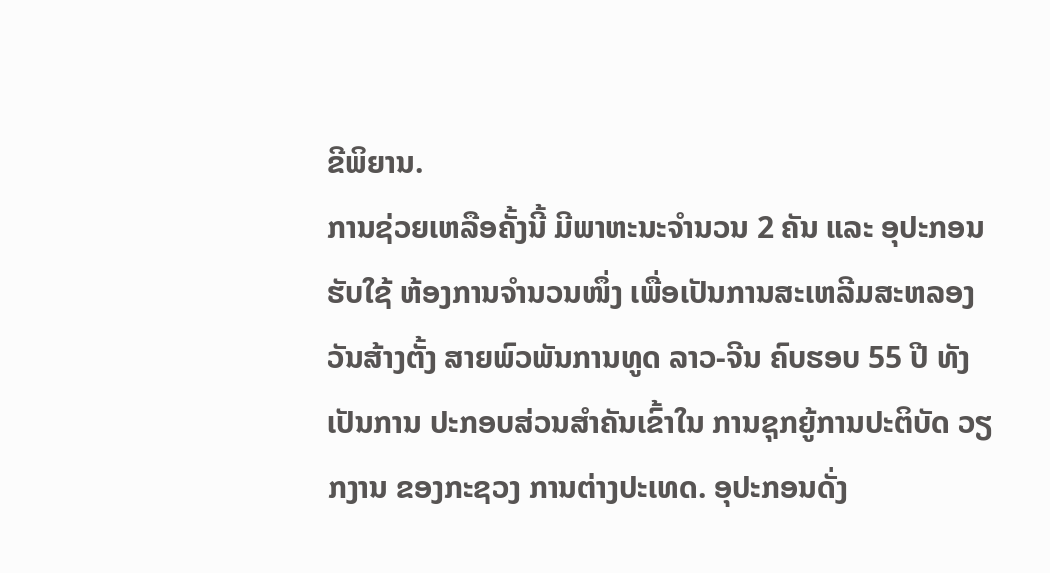ຂີພິຍານ.
ການຊ່ວຍເຫລືອຄັ້ງນີ້ ມີພາຫະນະຈຳນວນ 2 ຄັນ ແລະ ອຸປະກອນຮັບໃຊ້ ຫ້ອງການຈຳນວນໜຶ່ງ ເພື່ອເປັນການສະເຫລີມສະຫລອງ ວັນສ້າງຕັ້ງ ສາຍພົວພັນການທູດ ລາວ-ຈີນ ຄົບຮອບ 55 ປີ ທັງເປັນການ ປະກອບສ່ວນສຳຄັນເຂົ້າໃນ ການຊຸກຍູ້ການປະຕິບັດ ວຽກງານ ຂອງກະຊວງ ການຕ່າງປະເທດ. ອຸປະກອນດັ່ງ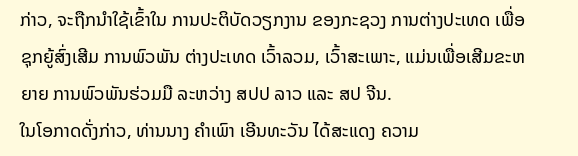ກ່າວ, ຈະຖືກນຳໃຊ້ເຂົ້າໃນ ການປະຕິບັດວຽກງານ ຂອງກະຊວງ ການຕ່າງປະເທດ ເພື່ອຊຸກຍູ້ສົ່ງເສີມ ການພົວພັນ ຕ່າງປະເທດ ເວົ້າລວມ, ເວົ້າສະເພາະ, ແມ່ນເພື່ອເສີມຂະຫຍາຍ ການພົວພັນຮ່ວມມື ລະຫວ່າງ ສປປ ລາວ ແລະ ສປ ຈີນ.
ໃນໂອກາດດັ່ງກ່າວ, ທ່ານນາງ ຄຳເພົາ ເອີນທະວັນ ໄດ້ສະແດງ ຄວາມ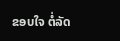ຂອບໃຈ ຕໍ່ລັດ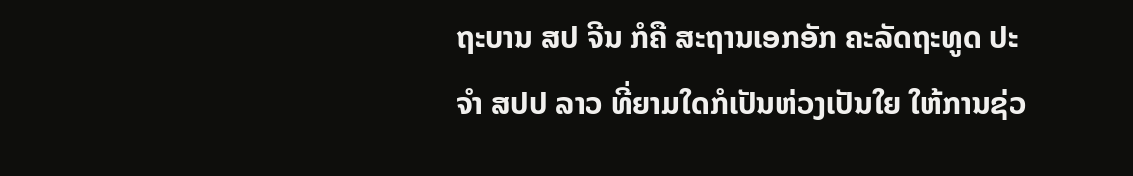ຖະບານ ສປ ຈີນ ກໍຄື ສະຖານເອກອັກ ຄະລັດຖະທູດ ປະຈຳ ສປປ ລາວ ທີ່ຍາມໃດກໍເປັນຫ່ວງເປັນໃຍ ໃຫ້ການຊ່ວ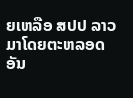ຍເຫລືອ ສປປ ລາວ ມາໂດຍຕະຫລອດ ອັນ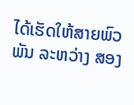ໄດ້ເຮັດໃຫ້ສາຍພົວພັນ ລະຫວ່າງ ສອງ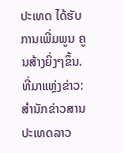ປະເທດ ໄດ້ຮັບການເພີ່ມພູນ ຄູນສ້າງຍິ່ງໆຂຶ້ນ.
ທີ່ມາແຫຼ່ງຂ່າວ: ສຳນັກຂ່າວສານປະເທດລາວ